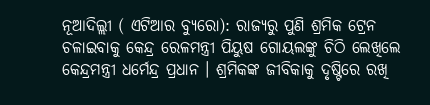ନୂଆଦିଲ୍ଲୀ ( ଏଟିଆର ବ୍ୟୁରୋ): ରାଜ୍ୟରୁ ପୁଣି ଶ୍ରମିକ ଟ୍ରେନ ଚଳାଇବାକୁ କେନ୍ଦ୍ର ରେଳମନ୍ତ୍ରୀ ପିୟୁଷ ଗୋୟଲଙ୍କୁ ଚିଠି ଲେଖିଲେ କେନ୍ଦ୍ରମନ୍ତ୍ରୀ ଧର୍ମେନ୍ଦ୍ର ପ୍ରଧାନ । ଶ୍ରମିକଙ୍କ ଜୀବିକାକୁ ଦୃଷ୍ଟିରେ ରଖି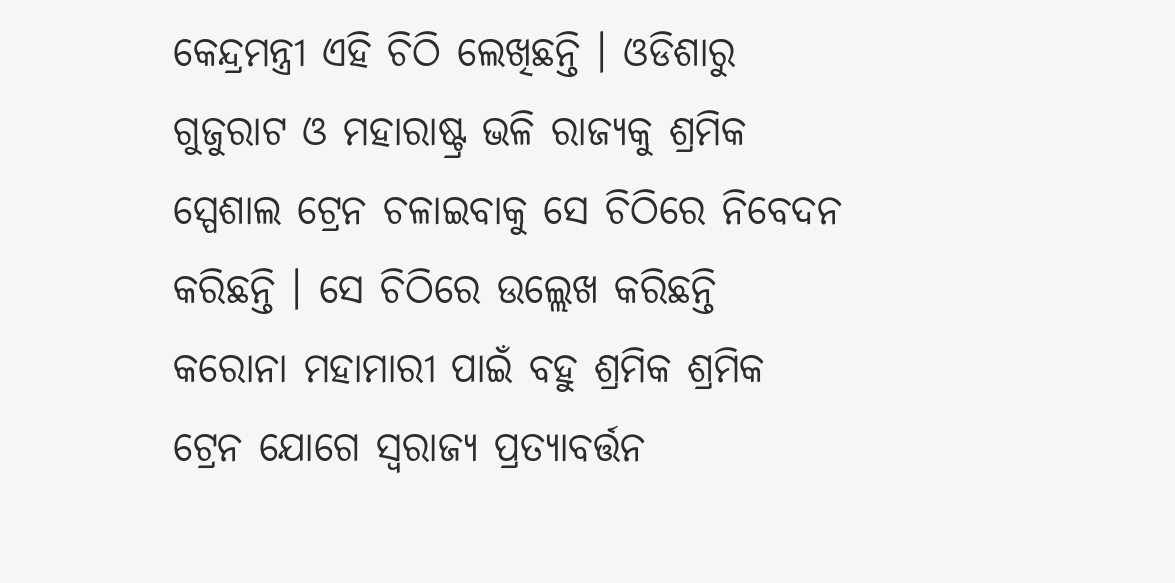କେନ୍ଦ୍ରମନ୍ତ୍ରୀ ଏହି ଚିଠି ଲେଖିଛନ୍ତି । ଓଡିଶାରୁ ଗୁଜୁରାଟ ଓ ମହାରାଷ୍ଟ୍ର ଭଳି ରାଜ୍ୟକୁ ଶ୍ରମିକ ସ୍ପେଶାଲ ଟ୍ରେନ ଚଳାଇବାକୁ ସେ ଚିଠିରେ ନିବେଦନ କରିଛନ୍ତି । ସେ ଚିଠିରେ ଉଲ୍ଲେଖ କରିଛନ୍ତି କରୋନା ମହାମାରୀ ପାଇଁ ବହୁ ଶ୍ରମିକ ଶ୍ରମିକ ଟ୍ରେନ ଯୋଗେ ସ୍ୱରାଜ୍ୟ ପ୍ରତ୍ୟାବର୍ତ୍ତନ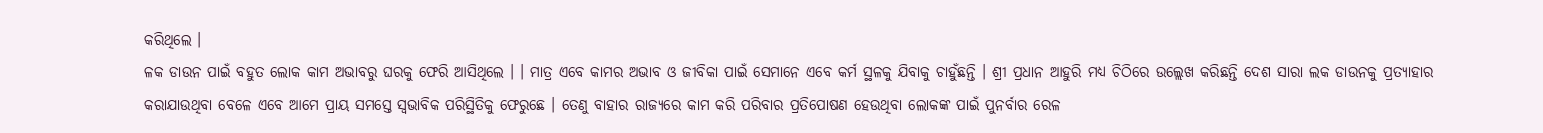କରିଥିଲେ ।
ଳକ ଡାଉନ ପାଇଁ ବହୁତ ଲୋକ କାମ ଅଭାବରୁ ଘରକୁ ଫେରି ଆସିଥିଲେ । । ମାତ୍ର ଏବେ କାମର ଅଭାବ ଓ ଜୀବିକା ପାଇଁ ସେମାନେ ଏବେ କର୍ମ ସ୍ଥଳକୁ ଯିବାକୁ ଚାହୁଁଛନ୍ତି । ଶ୍ରୀ ପ୍ରଧାନ ଆହୁରି ମଧ୍ୟ ଚିଠିରେ ଉଲ୍ଲେଖ କରିଛନ୍ତି ଦେଶ ସାରା ଲକ ଡାଉନକୁ ପ୍ରତ୍ୟାହାର କରାଯାଉଥିବା ବେଳେ ଏବେ ଆମେ ପ୍ରାୟ ସମସ୍ତେ ସ୍ୱଭାବିକ ପରିସ୍ଥିତିକୁ ଫେରୁଛେ । ତେଣୁ ବାହାର ରାଜ୍ୟରେ କାମ କରି ପରିବାର ପ୍ରତିପୋଷଣ ହେଉଥିବା ଲୋକଙ୍କ ପାଇଁ ପୁନର୍ବାର ରେଳ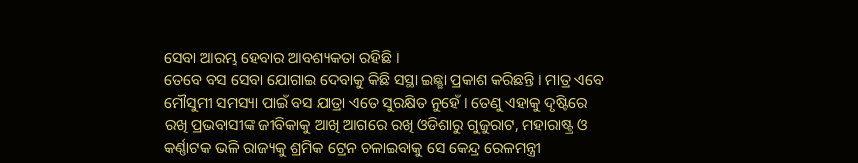ସେବା ଆରମ୍ଭ ହେବାର ଆବଶ୍ୟକତା ରହିଛି ।
ତେବେ ବସ ସେବା ଯୋଗାଇ ଦେବାକୁ କିଛି ସସ୍ଥା ଇଛ୍ଛା ପ୍ରକାଶ କରିଛନ୍ତି । ମାତ୍ର ଏବେ ମୌସୁମୀ ସମସ୍ୟା ପାଇଁ ବସ ଯାତ୍ରା ଏତେ ସୁରକ୍ଷିତ ନୁହେଁ । ତେଣୁ ଏହାକୁ ଦୃଷ୍ଟିରେ ରଖି ପ୍ରଭବାସୀଙ୍କ ଜୀବିକାକୁ ଆଖି ଆଗରେ ରଖି ଓଡିଶାରୁ ଗୁଜୁରାଟ, ମହାରାଷ୍ଟ୍ର ଓ କର୍ଣ୍ଣାଟକ ଭଳି ରାଜ୍ୟକୁ ଶ୍ରମିକ ଟ୍ରେନ ଚଳାଇବାକୁ ସେ କେନ୍ଦ୍ର ରେଳମନ୍ତ୍ରୀ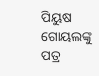ପିୟୁଷ ଗୋୟଲଙ୍କୁ ପତ୍ର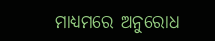ମାଧ୍ୟମରେ ଅନୁରୋଧ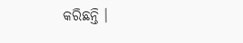କରିଛନ୍ତି ।